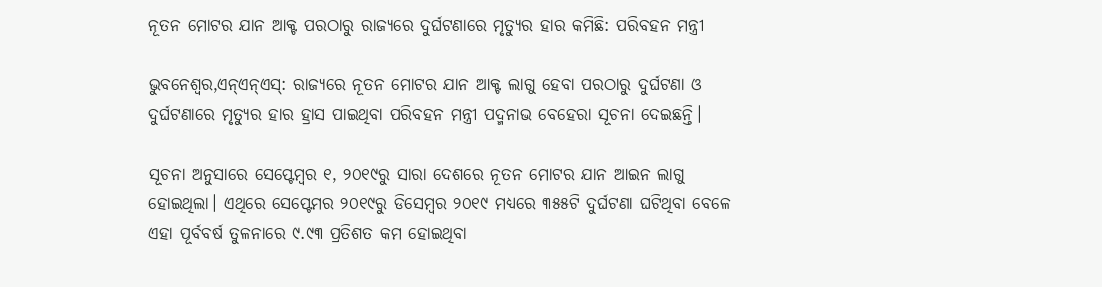ନୂତନ ମୋଟର ଯାନ ଆକ୍ଟ ପରଠାରୁ ରାଜ୍ୟରେ ଦୁର୍ଘଟଣାରେ ମୃତ୍ୟୁର ହାର କମିଛି: ପରିବହନ ମନ୍ତ୍ରୀ

ଭୁବନେଶ୍ୱର,ଏନ୍ଏନ୍ଏସ୍: ରାଜ୍ୟରେ ନୂତନ ମୋଟର ଯାନ ଆକ୍ଟ ଲାଗୁ ହେବା ପରଠାରୁ ଦୁର୍ଘଟଣା ଓ ଦୁର୍ଘଟଣାରେ ମୃତ୍ୟୁର ହାର ହ୍ରାସ ପାଇଥିବା ପରିବହନ ମନ୍ତ୍ରୀ ପଦ୍ମନାଭ ବେହେରା ସୂଚନା ଦେଇଛନ୍ତି।

ସୂଚନା ଅନୁସାରେ ସେପ୍ଟେମ୍ବର ୧, ୨୦୧୯ରୁ ସାରା ଦେଶରେ ନୂତନ ମୋଟର ଯାନ ଆଇନ ଲାଗୁ ହୋଇଥିଲା। ଏଥିରେ ସେପ୍ଟେମର ୨୦୧୯ରୁ ଡିସେମ୍ବର ୨୦୧୯ ମଧ୍ୟରେ ୩୫୫ଟି ଦୁର୍ଘଟଣା ଘଟିଥିବା ବେଳେ ଏହା ପୂର୍ବବର୍ଷ ତୁଳନାରେ ୯.୯୩ ପ୍ରତିଶତ କମ ହୋଇଥିବା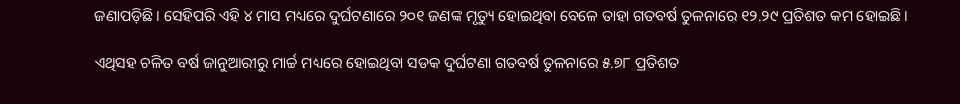ଜଣାପଡ଼ିଛି। ସେହିପରି ଏହି ୪ ମାସ ମଧ୍ୟରେ ଦୁର୍ଘଟଣାରେ ୨୦୧ ଜଣଙ୍କ ମୃତ୍ୟୁ ହୋଇଥିବା ବେଳେ ତାହା ଗତବର୍ଷ ତୁଳନାରେ ୧୨.୨୯ ପ୍ରତିଶତ କମ ହୋଇଛି।

ଏଥିସହ ଚଳିତ ବର୍ଷ ଜାନୁଆରୀରୁ ମାର୍ଚ୍ଚ ମଧ୍ୟରେ ହୋଇଥିବା ସଡକ ଦୁର୍ଘଟଣା ଗତବର୍ଷ ତୁଳନାରେ ୫.୭୮ ପ୍ରତିଶତ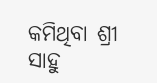କମିଥିବା ଶ୍ରୀ ସାହୁ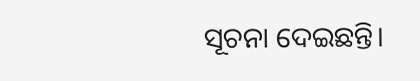ସୂଚନା ଦେଇଛନ୍ତି।